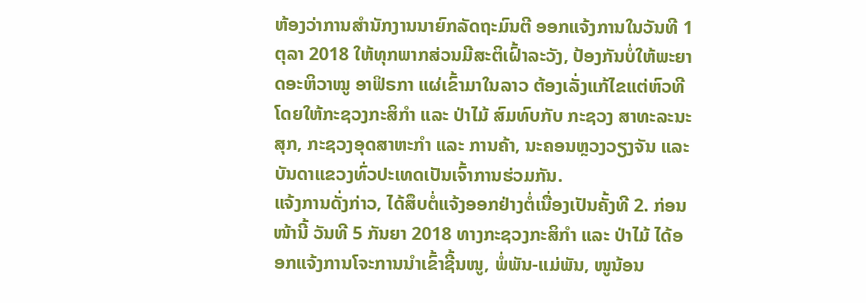ຫ້ອງວ່າການສໍານັກງານນາຍົກລັດຖະມົນຕີ ອອກແຈ້ງການໃນວັນທີ 1 ຕຸລາ 2018 ໃຫ້ທຸກພາກສ່ວນມີສະຕິເຝົ້າລະວັງ, ປ້ອງກັນບໍ່ໃຫ້ພະຍາດອະຫິວາໝູ ອາຟິຣກາ ແຜ່ເຂົ້າມາໃນລາວ ຕ້ອງເລັ່ງແກ້ໄຂແຕ່ຫົວທີ ໂດຍໃຫ້ກະຊວງກະສິກຳ ແລະ ປ່າໄມ້ ສົມທົບກັບ ກະຊວງ ສາທະລະນະສຸກ, ກະຊວງອຸດສາຫະກຳ ແລະ ການຄ້າ, ນະຄອນຫຼວງວຽງຈັນ ແລະ ບັນດາແຂວງທົ່ວປະເທດເປັນເຈົ້າການຮ່ວມກັນ.
ແຈ້ງການດັ່ງກ່າວ, ໄດ້ສຶບຕໍ່ແຈ້ງອອກຢ່າງຕໍ່ເນື່ອງເປັນຄັ້ງທີ 2. ກ່ອນໜ້ານີ້ ວັນທີ 5 ກັນຍາ 2018 ທາງກະຊວງກະສິກໍາ ແລະ ປ່າໄມ້ ໄດ້ອອກແຈ້ງການໂຈະການນໍາເຂົ້າຊີ້ນໜູ, ພໍ່ພັນ-ແມ່ພັນ, ໜູນ້ອນ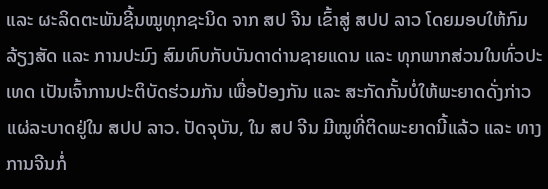ແລະ ຜະລິດຕະພັນຊີ້ນໝູທຸກຊະນິດ ຈາກ ສປ ຈີນ ເຂົ້າສູ່ ສປປ ລາວ ໂດຍມອບໃຫ້ກົມລ້ຽງສັດ ແລະ ການປະມົງ ສົມທົບກັບບັນດາດ່ານຊາຍແດນ ແລະ ທຸກພາກສ່ວນໃນທົ່ວປະເທດ ເປັນເຈົ້າການປະຕິບັດຮ່ວມກັນ ເພື່ອປ້ອງກັນ ແລະ ສະກັດກັ້ນບໍ່ໃຫ້ພະຍາດດັ່ງກ່າວແຜ່ລະບາດຢູ່ໃນ ສປປ ລາວ. ປັດຈຸບັນ, ໃນ ສປ ຈີນ ມີໝູທີ່ຕິດພະຍາດນີ້ແລ້ວ ແລະ ທາງການຈີນກໍ່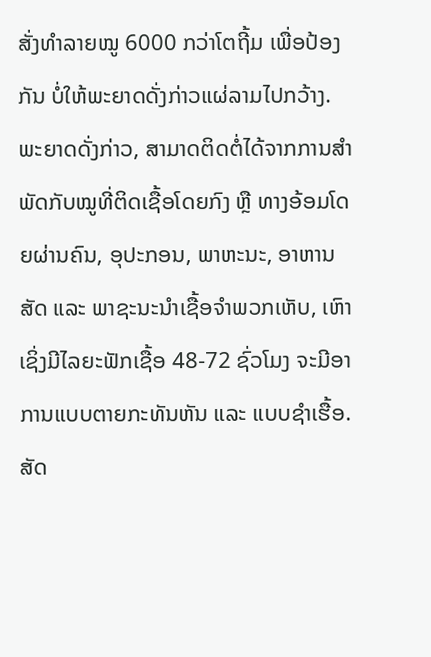ສັ່ງທຳລາຍໝູ 6000 ກວ່າໂຕຖີ້ມ ເພື່ອປ້ອງກັນ ບໍ່ໃຫ້ພະຍາດດັ່ງກ່າວແຜ່ລາມໄປກວ້າງ.
ພະຍາດດັ່ງກ່າວ, ສາມາດຕິດຕໍ່ໄດ້ຈາກການສໍາພັດກັບໝູທີ່ຕິດເຊື້ອໂດຍກົງ ຫຼື ທາງອ້ອມໂດຍຜ່ານຄົນ, ອຸປະກອນ, ພາຫະນະ, ອາຫານສັດ ແລະ ພາຊະນະນໍາເຊື້ອຈໍາພວກເຫັບ, ເຫົາ ເຊິ່ງມີໄລຍະຟັກເຊື້ອ 48-72 ຊົ່ວໂມງ ຈະມີອາການແບບຕາຍກະທັນຫັນ ແລະ ແບບຊໍາເຮື້ອ. ສັດ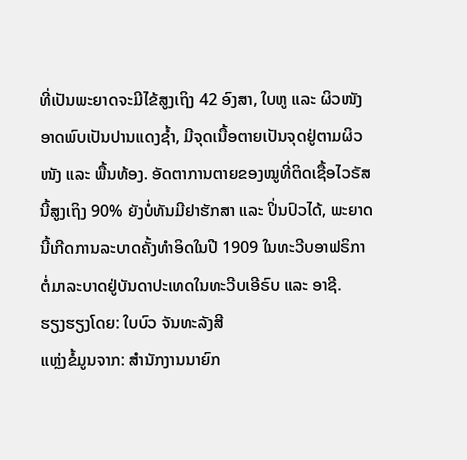ທີ່ເປັນພະຍາດຈະມີໄຂ້ສູງເຖິງ 42 ອົງສາ, ໃບຫູ ແລະ ຜິວໜັງອາດພົບເປັນປານແດງຊໍ້າ, ມີຈຸດເນື້ອຕາຍເປັນຈຸດຢູ່ຕາມຜິວໜັງ ແລະ ພື້ນທ້ອງ. ອັດຕາການຕາຍຂອງໝູທີ່ຕິດເຊື້ອໄວຣັສນີ້ສູງເຖິງ 90% ຍັງບໍ່ທັນມີຢາຮັກສາ ແລະ ປິ່ນປົວໄດ້, ພະຍາດນີ້ເກີດການລະບາດຄັ້ງທໍາອິດໃນປີ 1909 ໃນທະວີບອາຟຣິກາ ຕໍ່ມາລະບາດຢູ່ບັນດາປະເທດໃນທະວີບເອີຣົບ ແລະ ອາຊີ.
ຮຽງຮຽງໂດຍ: ໃບບົວ ຈັນທະລັງສີ
ແຫຼ່ງຂໍ້ມູນຈາກ: ສຳນັກງານນາຍົກ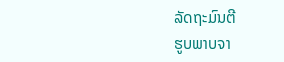ລັດຖະມົນຕີ
ຮູບພາບຈາ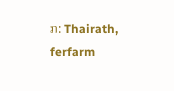ກ: Thairath, ferfarm